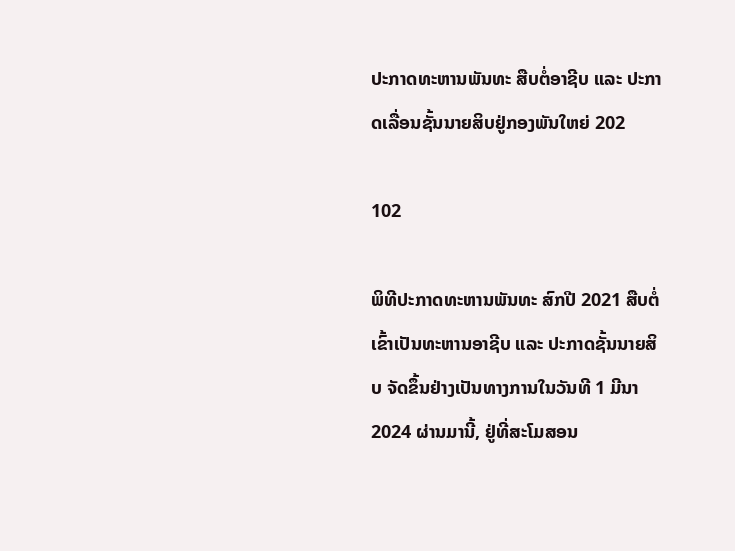ປະກາດທະຫານພັນທະ ສືບຕໍ່ອາຊີບ ແລະ ປະກາດເລື່ອນຊັ້ນນາຍສິບຢູ່ກອງພັນໃຫຍ່ 202

102

ພິທີປະກາດທະຫານພັນທະ ສົກປີ 2021 ສືບຕໍ່ເຂົ້າເປັນທະຫານອາຊີບ ແລະ ປະກາດຊັ້ນນາຍສິບ ຈັດຂຶ້ນຢ່າງເປັນທາງການໃນວັນທີ 1 ມີນາ 2024 ຜ່ານມານີ້, ຢູ່ທີ່ສະໂມສອນ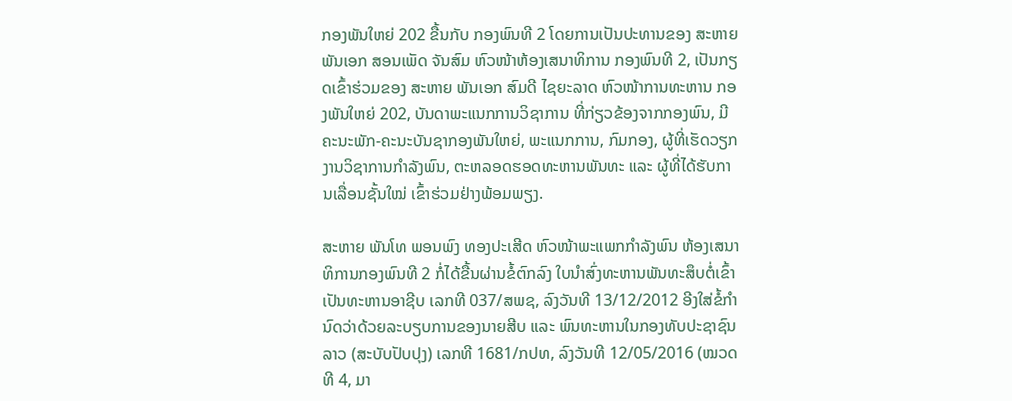ກອງພັນໃຫຍ່ 202 ຂື້ນກັບ ກອງພົນທີ 2 ໂດຍການເປັນປະທານຂອງ ສະຫາຍ ພັນເອກ ສອນເພັດ ຈັນສົມ ຫົວໜ້າຫ້ອງເສນາທິການ ກອງພົນທີ 2, ເປັນກຽດເຂົ້າຮ່ວມຂອງ ສະຫາຍ ພັນເອກ ສົມດີ ໄຊຍະລາດ ຫົວໜ້າການທະຫານ ກອງພັນໃຫຍ່ 202, ບັນດາພະແນກການວິຊາການ ທີ່ກ່ຽວຂ້ອງຈາກກອງພົນ, ມີຄະນະພັກ-ຄະນະບັນຊາກອງພັນໃຫຍ່, ພະແນກການ, ກົມກອງ, ຜູ້ທີ່ເຮັດວຽກງານວິຊາການກຳລັງພົນ, ຕະຫລອດຮອດທະຫານພັນທະ ແລະ ຜູ້ທີ່ໄດ້ຮັບການເລື່ອນຊັ້ນໃໝ່ ເຂົ້າຮ່ວມຢ່າງພ້ອມພຽງ.

ສະຫາຍ ພັນໂທ ພອນພົງ ທອງປະເສີດ ຫົວໜ້າພະແພກກຳລັງພົນ ຫ້ອງເສນາທິການກອງພົນທີ 2 ກໍ່ໄດ້ຂື້ນຜ່ານຂໍ້ຕົກລົງ ໃບນຳສົ່ງທະຫານພັນທະສຶບຕໍ່ເຂົ້າເປັນທະຫານອາຊີບ ເລກທີ 037/ສພຊ, ລົງວັນທີ 13/12/2012 ອີງໃສ່ຂໍ້ກຳນົດວ່າດ້ວຍລະບຽບການຂອງນາຍສີບ ແລະ ພົນທະຫານໃນກອງທັບປະຊາຊົນລາວ (ສະບັບປັບປຸງ) ເລກທີ 1681/ກປທ, ລົງວັນທີ 12/05/2016 (ໝວດທີ 4, ມາ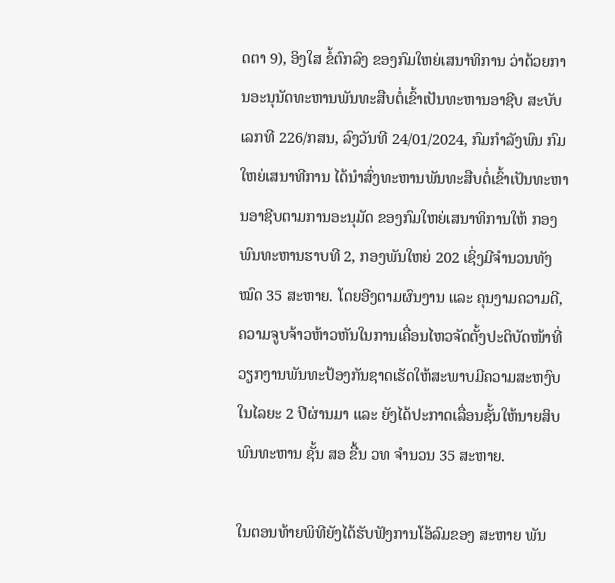ດຕາ 9), ອິງໃສ ຂໍ້ຕົກລົງ ຂອງກົມໃຫຍ່ເສນາທິການ ວ່າດ້ວຍການອະນຸນັດທະຫານພັນທະສືບຕໍ່ເຂົ້າເປັນທະຫານອາຊີບ ສະບັບເລກທີ 226/ກສນ, ລົງວັນທີ 24/01/2024, ກົມກຳລັງພົນ ກົມໃຫຍ່ເສນາທີການ ໄດ້ນຳສົ່ງທະຫານພັນທະສືບຕໍ່ເຂົ້າເປັນທະຫານອາຊີບຕາມການອະນຸມັດ ຂອງກົມໃຫຍ່ເສນາທິການໃຫ້ ກອງພົນທະຫານຮາບທີ 2, ກອງພັນໃຫຍ່ 202 ເຊິ່ງມີຈຳນວນທັງໝົດ 35 ສະຫາຍ. ໂດຍອີງຕາມຜົນງານ ແລະ ຄຸນງາມຄວາມດີ, ຄວາມຈູບຈ້າວຫ້າວຫັນໃນການເຄື່ອນໄຫວຈັດຕັ້ງປະຕິບັດໜ້າທີ່ວຽກງານພັນທະປ້ອງກັນຊາດເຮັດໃຫ້ສະພາບມີຄວາມສະຫງົບໃນໄລຍະ 2 ປີຜ່ານມາ ແລະ ຍັງໄດ້ປະກາດເລື່ອນຊັ້ນໃຫ້ນາຍສິບພົນທະຫານ ຊັ້ນ ສອ ຂື້ນ ວທ ຈຳນວນ 35 ສະຫາຍ.

ໃນຕອນທ້າຍພິທີຍັງໄດ້ຮັບຟັງການໂອ້ລົມຂອງ ສະຫາຍ ພັນ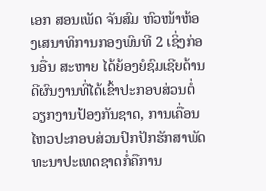ເອກ ສອນເພັດ ຈັນສົມ ຫົວໜ້າຫ້ອງເສນາທິການກອງພົນທີ 2 ເຊິ່ງກ່ອນອື່ນ ສະຫາຍ ໄດ້ຍ້ອງຍໍຊົມເຊີຍດ້ານດີຜົນງານທີ່ໄດ້ເຂົ້າປະກອບສ່ວນຕໍ່ວຽກງານປ້ອງກັນຊາດ, ການເຄື່ອນໄຫວປະກອບສ່ວນປົກປັກຮັກສາພັດທະນາປະເທດຊາດກໍ່ຄືການ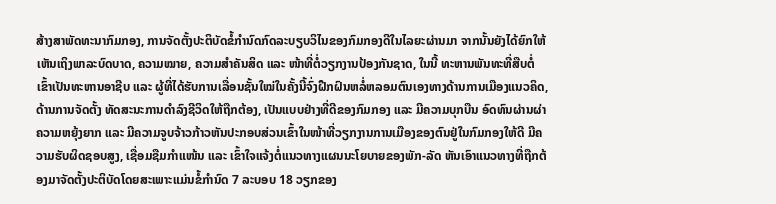ສ້າງສາພັດທະນາກົມກອງ, ການຈັດຕັ້ງປະຕິບັດຂໍ້ກຳນົດກົດລະບຽບວິໄນຂອງກົມກອງດີໃນໄລຍະຜ່ານມາ ຈາກນັ້ນຍັງໄດ້ຍົກໃຫ້ເຫັນເຖິງພາລະບົດບາດ, ຄວາມໝາຍ, ຄວາມສຳຄັນສິດ ແລະ ໜ້າທີ່ຕໍ່ວຽກງານປ້ອງກັນຊາດ, ໃນນີ້ ທະຫານພັນທະທີ່ສືບຕໍ່ເຂົ້າເປັນທະຫານອາຊີບ ແລະ ຜູ້ທີ່ໄດ້ຮັບການເລື່ອນຊັ້ນໃໝ່ໃນຄັ້ງນີ້ຈົ່ງຝືກຝົນຫລໍ່ຫລອມຕົນເອງທາງດ້ານການເມືອງແນວຄິດ, ດ້ານການຈັດຕັ້ງ ທັດສະນະການດຳລົງຊີວິດໃຫ້ຖືກຕ້ອງ, ເປັນແບບຢ່າງທີ່ດີຂອງກົມກອງ ແລະ ມີຄວາມບຸກບືນ ອົດທົນຜ່ານຜ່າຄວາມຫຍຸ້ງຍາກ ແລະ ມີຄວາມຈູບຈ້າວກ້າວຫັນປະກອບສ່ວນເຂົ້າໃນໜ້າທີ່ວຽກງານການເມືອງຂອງຕົນຢູ່ໃນກົມກອງໃຫ້ດີ ມີຄວາມຮັບຜິດຊອບສູງ, ເຊື່ອມຊືມກຳແໜ້ນ ແລະ ເຂົ້າໃຈແຈ້ງຕໍ່ແນວທາງແຜນນະໂຍບາຍຂອງພັກ-ລັດ ຫັນເອົາແນວທາງທີ່ຖືກຕ້ອງມາຈັດຕັ້ງປະຕິບັດໂດຍສະເພາະແມ່ນຂໍ້ກຳນົດ 7 ລະບອບ 18 ວຽກຂອງ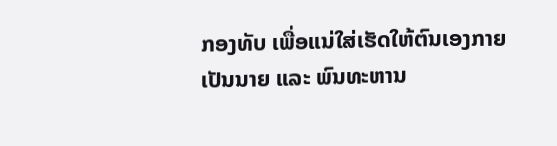ກອງທັບ ເພື່ອແນ່ໃສ່ເຮັດໃຫ້ຕົນເອງກາຍເປັນນາຍ ແລະ ພົນທະຫານ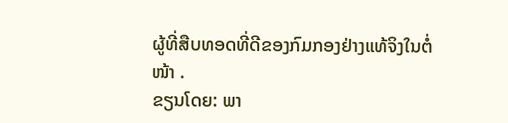ຜູ້ທີ່ສືບທອດທີ່ດີຂອງກົມກອງຢ່າງແທ້ຈິງໃນຕໍ່ໜ້າ .
ຂຽນໂດຍ: ພາ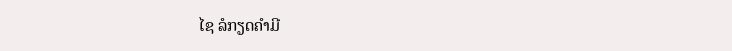ໄຊ ລໍກຽດຄຳມີ